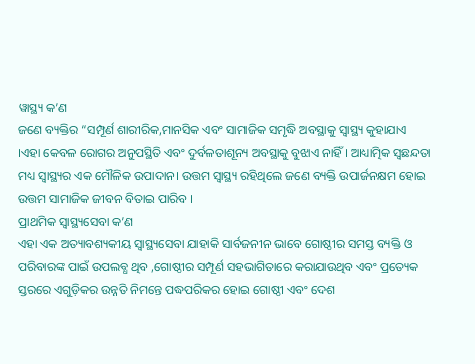ୱାସ୍ଥ୍ୟ କ’ଣ
ଜଣେ ବ୍ୟକ୍ତିର “ସମ୍ପୂର୍ଣ ଶାରୀରିକ,ମାନସିକ ଏବଂ ସାମାଜିକ ସମୃଦ୍ଧି ଅବସ୍ଥାକୁ ସ୍ୱାସ୍ଥ୍ୟ କୁହାଯାଏ ।ଏହା କେବଳ ରୋଗର ଅନୁପସ୍ଥିତି ଏବଂ ଦୁର୍ବଳତାଶୂନ୍ୟ ଅବସ୍ଥାକୁ ବୁଝାଏ ନାହିଁ । ଆଧ୍ୟାତ୍ମିକ ସ୍ଵଛନ୍ଦତା ମଧ୍ୟ ସ୍ୱାସ୍ଥ୍ୟର ଏକ ମୌଳିକ ଉପାଦାନ। ଉତ୍ତମ ସ୍ୱାସ୍ଥ୍ୟ ରହିଥିଲେ ଜଣେ ବ୍ୟକ୍ତି ଉପାର୍ଜନକ୍ଷମ ହୋଇ ଉତ୍ତମ ସାମାଜିକ ଜୀବନ ବିତାଇ ପାରିବ ।
ପ୍ରାଥମିକ ସ୍ଵାସ୍ଥ୍ୟସେବା କ’ଣ
ଏହା ଏକ ଅତ୍ୟାବଶ୍ୟକୀୟ ସ୍ୱାସ୍ଥ୍ୟସେବା ଯାହାକି ସାର୍ବଜନୀନ ଭାବେ ଗୋଷ୍ଠୀର ସମସ୍ତ ବ୍ୟକ୍ତି ଓ ପରିବାରଙ୍କ ପାଇଁ ଉପଲବ୍ଧ ଥିବ ,ଗୋଷ୍ଠୀର ସମ୍ପୂର୍ଣ ସହଭାଗିତାରେ କରାଯାଉଥିବ ଏବଂ ପ୍ରତ୍ୟେକ ସ୍ତରରେ ଏଗୁଡ଼ିକର ଉନ୍ନତି ନିମନ୍ତେ ପଦ୍ଧପରିକର ହୋଇ ଗୋଷ୍ଠୀ ଏବଂ ଦେଶ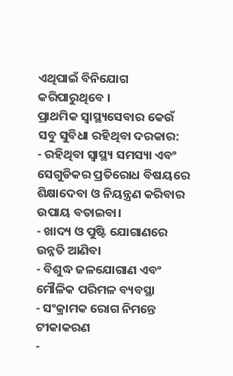ଏଥିପାଇଁ ବିନିଯୋଗ କରିପାରୁଥିବେ ।
ପ୍ରାଥମିକ ସ୍ୱାସ୍ଥ୍ୟସେବାର କେଉଁ ସବୁ ସୁବିଧା ରହିଥିବା ଦରକାର:
- ରହିଥିବା ସ୍ୱାସ୍ଥ୍ୟ ସମସ୍ୟା ଏବଂ ସେଗୁଡିକର ପ୍ରତିରୋଧ ବିଷୟରେ ଶିକ୍ଷାଦେବା ଓ ନିୟନ୍ତ୍ରଣ କରିବାର ଉପାୟ ବତାଇବା।
- ଖାଦ୍ୟ ଓ ପୁଷ୍ଟି ଯୋଗାଣରେ ଉନ୍ନତି ଆଣିବା
- ବିଶୁଦ୍ଧ ଜଳଯୋଗାଣ ଏବଂ ମୌଳିକ ପରିମଳ ବ୍ୟବସ୍ଥା
- ସଂକ୍ରାମକ ରୋଗ ନିମନ୍ତେ ଟୀକାକରଣ
-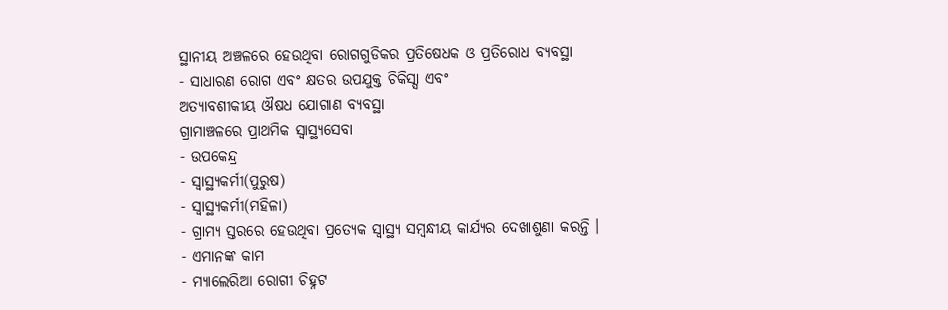ସ୍ଥାନୀୟ ଅଞ୍ଚଳରେ ହେଉଥିବା ରୋଗଗୁଡିକର ପ୍ରତିଷେଧକ ଓ ପ୍ରତିରୋଧ ବ୍ୟବସ୍ଥା
- ସାଧାରଣ ରୋଗ ଏବଂ କ୍ଷତର ଉପଯୁକ୍ତ ଚିକିସ୍ସା ଏବଂ
ଅତ୍ୟାବଶୀକୀୟ ଔଷଧ ଯୋଗାଣ ବ୍ୟବସ୍ଥା
ଗ୍ରାମାଞ୍ଚଳରେ ପ୍ରାଥମିକ ସ୍ୱାସ୍ଥ୍ୟସେବା
- ଉପକେନ୍ଦ୍ର
- ସ୍ୱାସ୍ଥ୍ୟକର୍ମୀ(ପୁରୁଷ)
- ସ୍ୱାସ୍ଥ୍ୟକର୍ମୀ(ମହିଳା)
- ଗ୍ରାମ୍ୟ ସ୍ତରରେ ହେଉଥିବା ପ୍ରତ୍ୟେକ ସ୍ୱାସ୍ଥ୍ୟ ସମ୍ବନ୍ଧୀୟ କାର୍ଯ୍ୟର ଦେଖାଶୁଣା କରନ୍ତି ।
- ଏମାନଙ୍କ କାମ
- ମ୍ୟାଲେରିଆ ରୋଗୀ ଚିହ୍ନଟ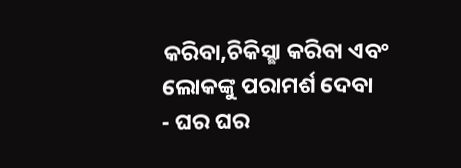କରିବା,ଚିକିସ୍ଛା କରିବା ଏବଂ ଲୋକଙ୍କୁ ପରାମର୍ଶ ଦେବା
- ଘର ଘର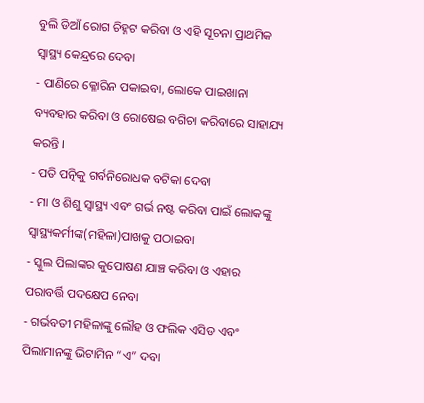ବୁଲି ଡିଆଁ ରୋଗ ଚିହ୍ନଟ କରିବା ଓ ଏହି ସୂଚନା ପ୍ରାଥମିକ ସ୍ୱାସ୍ଥ୍ୟ କେନ୍ଦ୍ରରେ ଦେବା
- ପାଣିରେ କ୍ଳୋରିନ ପକାଇବା, ଲୋକେ ପାଇଖାନା ବ୍ୟବହାର କରିବା ଓ ରୋଷେଇ ବଗିଚା କରିବାରେ ସାହାଯ୍ୟ କରନ୍ତି ।
- ପତି ପତ୍ନିକୁ ଗର୍ବନିରୋଧକ ବଟିକା ଦେବା
- ମା ଓ ଶିଶୁ ସ୍ୱାସ୍ଥ୍ୟ ଏବଂ ଗର୍ଭ ନଷ୍ଟ କରିବା ପାଇଁ ଲୋକଙ୍କୁ ସ୍ୱାସ୍ଥ୍ୟକର୍ମୀଙ୍କ(ମହିଳା)ପାଖକୁ ପଠାଇବା
- ସ୍କୁଲ ପିଲାଙ୍କର କୁପୋଷଣ ଯାଞ୍ଚ କରିବା ଓ ଏହାର ପରାବର୍ତ୍ତି ପଦକ୍ଷେପ ନେବା
- ଗର୍ଭବତୀ ମହିଳାଙ୍କୁ ଲୌହ ଓ ଫଲିକ ଏସିଡ ଏବଂ ପିଲାମାନଙ୍କୁ ଭିଟାମିନ “ଏ” ଦବା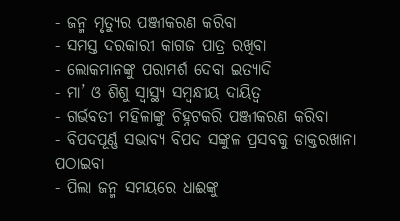- ଜନ୍ମ ମୃତ୍ୟୁର ପଞ୍ଜୀକରଣ କରିବା
- ସମସ୍ତ ଦରକାରୀ କାଗଜ ପାତ୍ର ରଖିବା
- ଲୋକମାନଙ୍କୁ ପରାମର୍ଶ ଦେବା ଇତ୍ୟାଦି
- ମା’ ଓ ଶିଶୁ ସ୍ୱାସ୍ଥ୍ୟ ସମ୍ବନ୍ଧୀୟ ଦାୟିତ୍ଵ
- ଗର୍ଭବତୀ ମହିଳାଙ୍କୁ ଚିହ୍ନଟକରି ପଞ୍ଜୀକରଣ କରିବା
- ବିପଦପୂର୍ଣ୍ଣ ସଭାବ୍ୟ ବିପଦ ସଙ୍କୁଳ ପ୍ରସବକୁ ଡାକ୍ତରଖାନା ପଠାଇବା
- ପିଲା ଜନ୍ମ ସମୟରେ ଧାଈଙ୍କୁ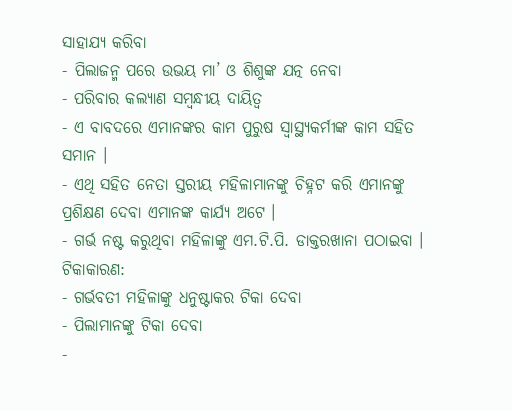ସାହାଯ୍ୟ କରିବା
- ପିଲାଜନ୍ମ ପରେ ଉଭୟ ମା’ ଓ ଶିଶୁଙ୍କ ଯତ୍ନ ନେବା
- ପରିବାର କଲ୍ୟାଣ ସମ୍ବନ୍ଧୀୟ ଦାୟିତ୍ଵ
- ଏ ବାବଦରେ ଏମାନଙ୍କର କାମ ପୁରୁଷ ସ୍ୱାସ୍ଥ୍ୟକର୍ମୀଙ୍କ କାମ ସହିତ ସମାନ ।
- ଏଥି ସହିତ ନେତା ସ୍ତରୀୟ ମହିଳାମାନଙ୍କୁ ଚିହ୍ନଟ କରି ଏମାନଙ୍କୁ ପ୍ରଶିକ୍ଷଣ ଦେବା ଏମାନଙ୍କ କାର୍ଯ୍ୟ ଅଟେ ।
- ଗର୍ଭ ନଷ୍ଟ କରୁଥିବା ମହିଳାଙ୍କୁ ଏମ.ଟି.ପି. ଡାକ୍ତରଖାନା ପଠାଇବା ।
ଟିକାକାରଣ:
- ଗର୍ଭବତୀ ମହିଳାଙ୍କୁ ଧନୁଷ୍ଟାକର ଟିକା ଦେବା
- ପିଲାମାନଙ୍କୁ ଟିକା ଦେବା
-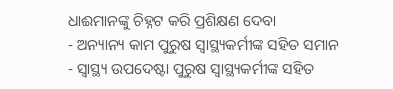ଧାଈମାନଙ୍କୁ ଚିହ୍ନଟ କରି ପ୍ରଶିକ୍ଷଣ ଦେବା
- ଅନ୍ୟାନ୍ୟ କାମ ପୁରୁଷ ସ୍ୱାସ୍ଥ୍ୟକର୍ମୀଙ୍କ ସହିତ ସମାନ
- ସ୍ୱାସ୍ଥ୍ୟ ଉପଦେଷ୍ଟା ପୁରୁଷ ସ୍ୱାସ୍ଥ୍ୟକର୍ମୀଙ୍କ ସହିତ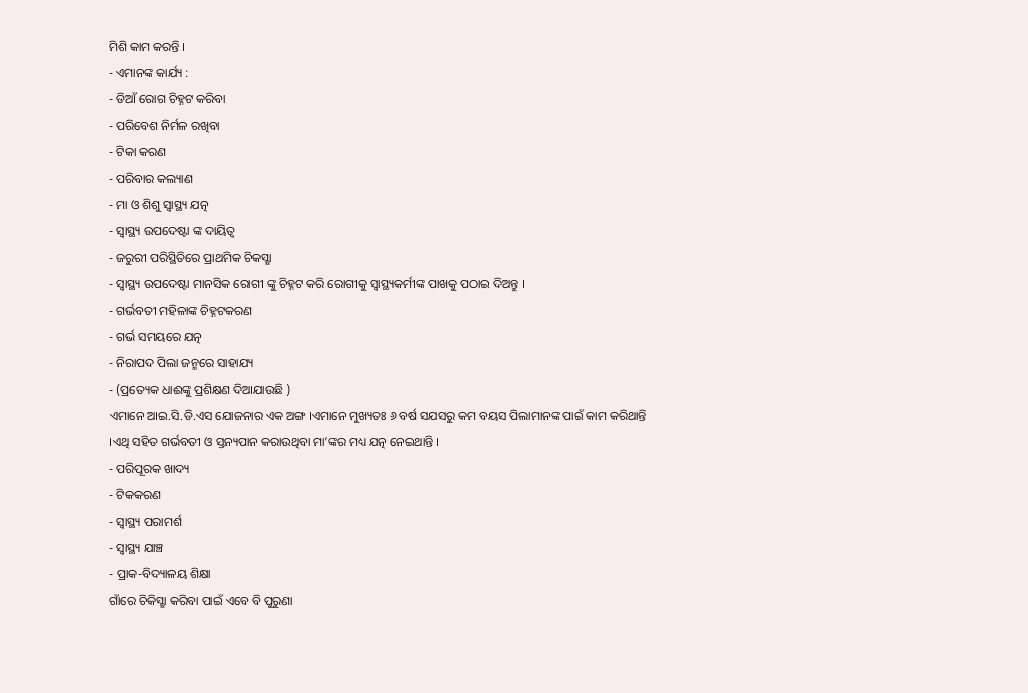ମିଶି କାମ କରନ୍ତି ।
- ଏମାନଙ୍କ କାର୍ଯ୍ୟ :
- ଡିଆଁ ରୋଗ ଚିହ୍ନଟ କରିବା
- ପରିବେଶ ନିର୍ମଳ ରଖିବା
- ଟିକା କରଣ
- ପରିବାର କଲ୍ୟାଣ
- ମା ଓ ଶିଶୁ ସ୍ୱାସ୍ଥ୍ୟ ଯତ୍ନ
- ସ୍ୱାସ୍ଥ୍ୟ ଉପଦେଷ୍ଟା ଙ୍କ ଦାୟିତ୍ଵ
- ଜରୁରୀ ପରିସ୍ଥିତିରେ ପ୍ରାଥମିକ ଚିକସ୍ଛା
- ସ୍ୱାସ୍ଥ୍ୟ ଉପଦେଷ୍ଟା ମାନସିକ ରୋଗୀ ଙ୍କୁ ଚିହ୍ନଟ କରି ରୋଗୀକୁ ସ୍ୱାସ୍ଥ୍ୟକର୍ମୀଙ୍କ ପାଖକୁ ପଠାଇ ଦିଅନ୍ତୁ ।
- ଗର୍ଭବତୀ ମହିଳାଙ୍କ ଚିହ୍ନଟକରଣ
- ଗର୍ଭ ସମୟରେ ଯତ୍ନ
- ନିରାପଦ ପିଲା ଜନ୍ମରେ ସାହାଯ୍ୟ
- (ପ୍ରତ୍ୟେକ ଧାଈଙ୍କୁ ପ୍ରଶିକ୍ଷଣ ଦିଆଯାଉଛି )
ଏମାନେ ଆଇ.ସି.ଡି.ଏସ ଯୋଜନାର ଏକ ଅଙ୍ଗ ।ଏମାନେ ମୁଖ୍ୟତଃ ୬ ବର୍ଷ ସଯସରୁ କମ ବୟସ ପିଲାମାନଙ୍କ ପାଇଁ କାମ କରିଥାନ୍ତି ।ଏଥି ସହିତ ଗର୍ଭବତୀ ଓ ସ୍ତନ୍ୟପାନ କରାଉଥିବା ମା’ଙ୍କର ମଧ୍ୟ ଯତ୍ନ ନେଇଥାନ୍ତି ।
- ପରିପୂରକ ଖାଦ୍ୟ
- ଟିକକରଣ
- ସ୍ୱାସ୍ଥ୍ୟ ପରାମର୍ଶ
- ସ୍ୱାସ୍ଥ୍ୟ ଯାଞ୍ଚ
- ପ୍ରାକ-ବିଦ୍ୟାଳୟ ଶିକ୍ଷା
ଗାଁରେ ଚିକିସ୍ଛା କରିବା ପାଇଁ ଏବେ ବି ପୁରୁଣା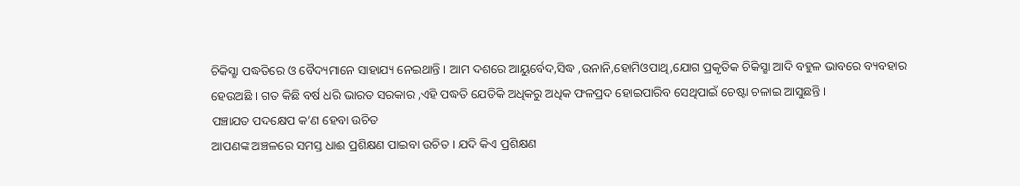ଚିକିସ୍ଛା ପଦ୍ଧତିରେ ଓ ବୈଦ୍ୟମାନେ ସାହାଯ୍ୟ ନେଇଥାନ୍ତି । ଆମ ଦଶରେ ଆୟୁର୍ବେଦ,ସିଦ୍ଧ ,ଉନାନି,ହୋମିଓପାଥି,ଯୋଗ ପ୍ରକୃତିକ ଚିକିସ୍ଛା ଆଦି ବହୁଳ ଭାବରେ ବ୍ୟବହାର ହେଉଅଛି । ଗତ କିଛି ବର୍ଷ ଧରି ଭାରତ ସରକାର ,ଏହି ପଦ୍ଧତି ଯେତିକି ଅଧିକରୁ ଅଧିକ ଫଳପ୍ରଦ ହୋଇପାରିବ ସେଥିପାଇଁ ଚେଷ୍ଟା ଚଳାଇ ଆସୁଛନ୍ତି ।
ପଞ୍ଚାଯତ ପଦକ୍ଷେପ କ’ଣ ହେବା ଉଚିତ
ଆପଣଙ୍କ ଅଞ୍ଚଳରେ ସମସ୍ତ ଧାଈ ପ୍ରଶିକ୍ଷଣ ପାଇବା ଉଚିତ । ଯଦି କିଏ ପ୍ରଶିକ୍ଷଣ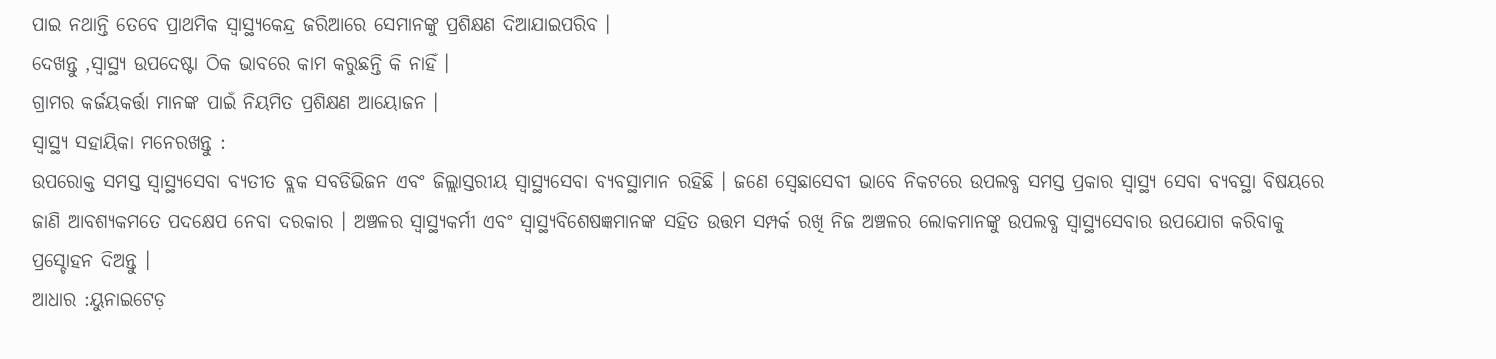ପାଇ ନଥାନ୍ତି ତେବେ ପ୍ରାଥମିକ ସ୍ୱାସ୍ଥ୍ୟକେନ୍ଦ୍ର ଜରିଆରେ ସେମାନଙ୍କୁ ପ୍ରଶିକ୍ଷଣ ଦିଆଯାଇପରିବ ।
ଦେଖନ୍ତୁ ,ସ୍ୱାସ୍ଥ୍ୟ ଉପଦେଷ୍ଟା ଠିକ ଭାବରେ କାମ କରୁଛନ୍ତି କି ନାହିଁ ।
ଗ୍ରାମର କର୍ଜୟକର୍ତ୍ତା ମାନଙ୍କ ପାଇଁ ନିୟମିତ ପ୍ରଶିକ୍ଷଣ ଆୟୋଜନ ।
ସ୍ୱାସ୍ଥ୍ୟ ସହାୟିକା ମନେରଖନ୍ତୁ :
ଉପରୋକ୍ତ ସମସ୍ତ ସ୍ୱାସ୍ଥ୍ୟସେବା ବ୍ୟତୀତ ବ୍ଲକ ସବଡିଭିଜନ ଏବଂ ଜିଲ୍ଲାସ୍ତରୀୟ ସ୍ବାସ୍ଥ୍ୟସେବା ବ୍ୟବସ୍ଥାମାନ ରହିଛି । ଜଣେ ସ୍ବେଛାସେବୀ ଭାବେ ନିକଟରେ ଉପଲବ୍ଧ ସମସ୍ତ ପ୍ରକାର ସ୍ୱାସ୍ଥ୍ୟ ସେବା ବ୍ୟବସ୍ଥା ବିଷୟରେ ଜାଣି ଆବଶ୍ୟକମତେ ପଦକ୍ଷେପ ନେବା ଦରକାର । ଅଞ୍ଚଳର ସ୍ୱାସ୍ଥ୍ୟକର୍ମୀ ଏବଂ ସ୍ୱାସ୍ଥ୍ୟବିଶେଷଜ୍ଞମାନଙ୍କ ସହିତ ଉତ୍ତମ ସମ୍ପର୍କ ରଖି ନିଜ ଅଞ୍ଚଳର ଲୋକମାନଙ୍କୁ ଉପଲବ୍ଧ ସ୍ବାସ୍ଥ୍ୟସେବାର ଉପଯୋଗ କରିବାକୁ ପ୍ରସ୍ଚୋହନ ଦିଅନ୍ତୁ ।
ଆଧାର :ୟୁନାଇଟେଡ଼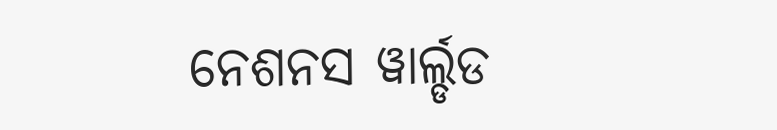ନେଶନସ ୱାର୍ଲ୍ଡଡ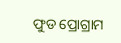ଫୁଡ ପ୍ରୋଗ୍ରାମ